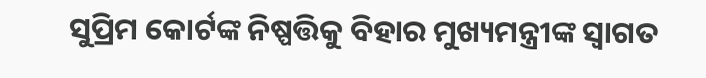ସୁପ୍ରିମ କୋର୍ଟଙ୍କ ନିଷ୍ପତ୍ତିକୁ ବିହାର ମୁଖ୍ୟମନ୍ତ୍ରୀଙ୍କ ସ୍ବାଗତ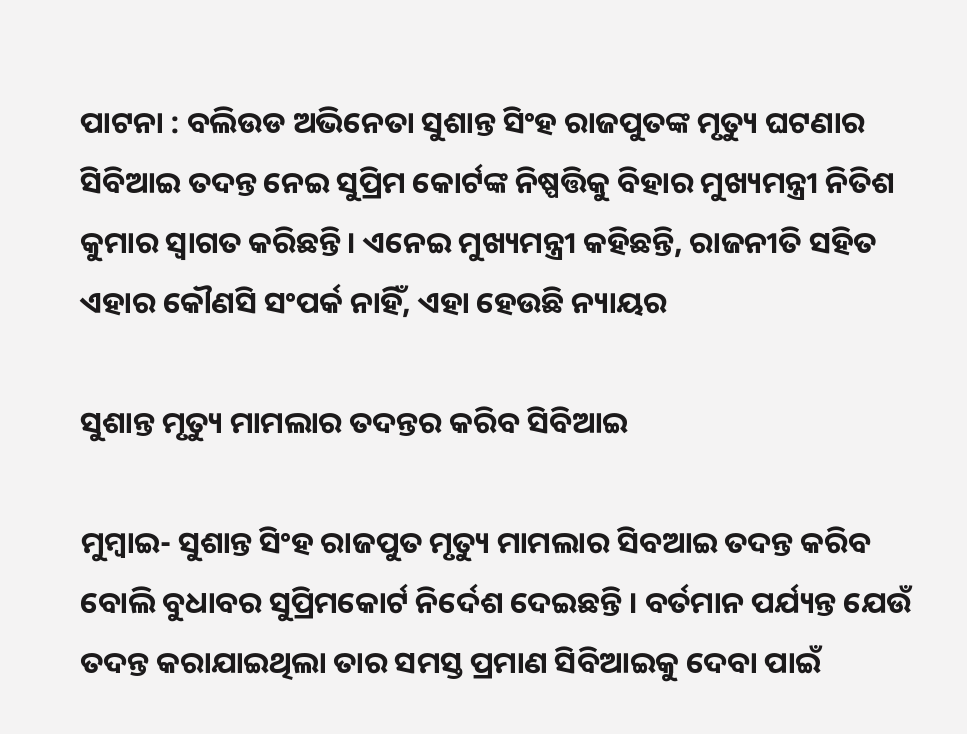ପାଟନା : ବଲିଉଡ ଅଭିନେତା ସୁଶାନ୍ତ ସିଂହ ରାଜପୁତଙ୍କ ମୃତ୍ୟୁ ଘଟଣାର ସିବିଆଇ ତଦନ୍ତ ନେଇ ସୁପ୍ରିମ କୋର୍ଟଙ୍କ ନିଷ୍ପତ୍ତିକୁ ବିହାର ମୁଖ୍ୟମନ୍ତ୍ରୀ ନିତିଶ କୁମାର ସ୍ବାଗତ କରିଛନ୍ତି। ଏନେଇ ମୁଖ୍ୟମନ୍ତ୍ରୀ କହିଛନ୍ତି, ରାଜନୀତି ସହିତ ଏହାର କୌଣସି ସଂପର୍କ ନାହିଁ, ଏହା ହେଉଛି ନ୍ୟାୟର

ସୁଶାନ୍ତ ମୃତ୍ୟୁ ମାମଲାର ତଦନ୍ତର କରିବ ସିବିଆଇ

ମୁମ୍ବାଇ- ସୁଶାନ୍ତ ସିଂହ ରାଜପୁତ ମୃତ୍ୟୁ ମାମଲାର ସିବଆଇ ତଦନ୍ତ କରିବ ବୋଲି ବୁଧାବର ସୁପ୍ରିମକୋର୍ଟ ନିର୍ଦେଶ ଦେଇଛନ୍ତି । ବର୍ତମାନ ପର୍ଯ୍ୟନ୍ତ ଯେଉଁ ତଦନ୍ତ କରାଯାଇଥିଲା ତାର ସମସ୍ତ ପ୍ରମାଣ ସିବିଆଇକୁ ଦେବା ପାଇଁ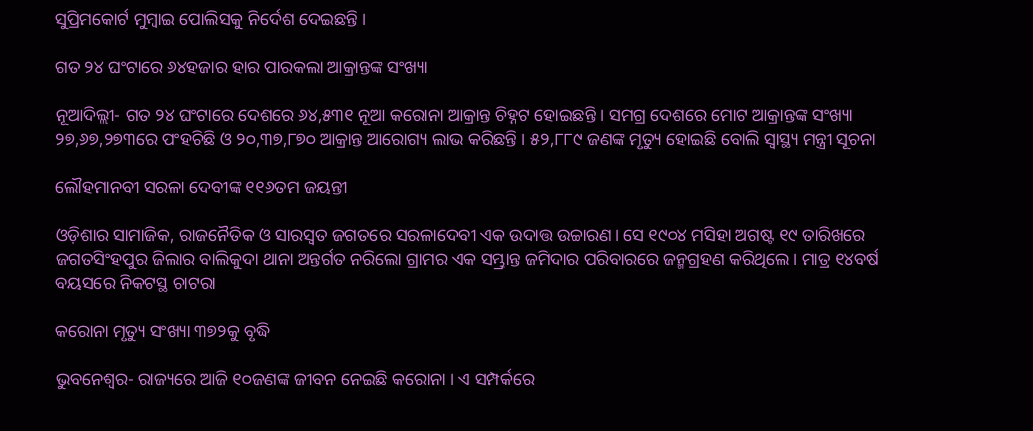ସୁପ୍ରିମକୋର୍ଟ ମୁମ୍ବାଇ ପୋଲିସକୁ ନିର୍ଦେଶ ଦେଇଛନ୍ତି ।

ଗତ ୨୪ ଘଂଟାରେ ୬୪ହଜାର ହାର ପାରକଲା ଆକ୍ରାନ୍ତଙ୍କ ସଂଖ୍ୟା

ନୂଆଦିଲ୍ଲୀ- ଗତ ୨୪ ଘଂଟାରେ ଦେଶରେ ୬୪,୫୩୧ ନୂଆ କରୋନା ଆକ୍ରାନ୍ତ ଚିହ୍ନଟ ହୋଇଛନ୍ତି । ସମଗ୍ର ଦେଶରେ ମୋଟ ଆକ୍ରାନ୍ତଙ୍କ ସଂଖ୍ୟା ୨୭,୬୭,୨୭୩ରେ ପଂହଚିଛି ଓ ୨୦,୩୭,୮୭୦ ଆକ୍ରାନ୍ତ ଆରୋଗ୍ୟ ଲାଭ କରିଛନ୍ତି । ୫୨,୮୮୯ ଜଣଙ୍କ ମୃତ୍ୟୁ ହୋଇଛି ବୋଲି ସ୍ୱାସ୍ଥ୍ୟ ମନ୍ତ୍ରୀ ସୂଚନା

ଲୌହମାନବୀ ସରଳା ଦେବୀଙ୍କ ୧୧୬ତମ ଜୟନ୍ତୀ

ଓଡ଼ିଶାର ସାମାଜିକ, ରାଜନୈତିକ ଓ ସାରସ୍ବତ ଜଗତରେ ସରଳାଦେବୀ ଏକ ଉଦାତ୍ତ ଉଚ୍ଚାରଣ। ସେ ୧୯୦୪ ମସିହା ଅଗଷ୍ଟ ୧୯ ତାରିଖରେ ଜଗତସିଂହପୁର ଜିଲାର ବାଲିକୁଦା ଥାନା ଅନ୍ତର୍ଗତ ନରିଲୋ ଗ୍ରାମର ଏକ ସମ୍ଭ୍ରାନ୍ତ ଜମିଦାର ପରିବାରରେ ଜନ୍ମଗ୍ରହଣ କରିଥିଲେ। ମାତ୍ର ୧୪ବର୍ଷ ବୟସରେ ନିକଟସ୍ଥ ଚାଟରା

କରୋନା ମୃତ୍ୟୁ ସଂଖ୍ୟା ୩୭୨କୁ ବୃଦ୍ଧି

ଭୁବନେଶ୍ୱର- ରାଜ୍ୟରେ ଆଜି ୧୦ଜଣଙ୍କ ଜୀବନ ନେଇଛି କରୋନା । ଏ ସମ୍ପର୍କରେ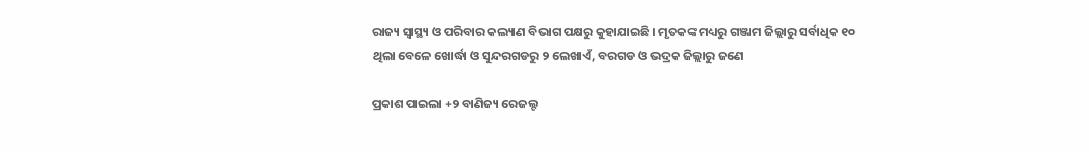ରାଜ୍ୟ ସ୍ୱାସ୍ଥ୍ୟ ଓ ପରିବାର କଲ୍ୟାଣ ବିଭାଗ ପକ୍ଷରୁ କୁହାଯାଇଛି । ମୃତକଙ୍କ ମଧ୍ୟରୁ ଗଞ୍ଜାମ ଜିଲ୍ଲାରୁ ସର୍ବାଧିକ ୧୦ ଥିଲା ବେଳେ ଖୋର୍ଦ୍ଧା ଓ ସୁନ୍ଦରଗଡରୁ ୨ ଲେଖାଏଁ, ବରଗଡ ଓ ଭଦ୍ରକ ଜିଲ୍ଲାରୁ ଜଣେ

ପ୍ରକାଶ ପାଇଲା +୨ ବାଣିଜ୍ୟ ରେଜଲ୍ଟ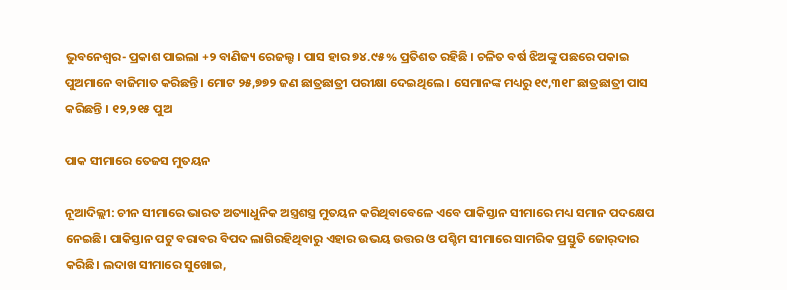ଭୁବନେଶ୍ୱର- ପ୍ରକାଶ ପାଇଲା +୨ ବାଣିଜ୍ୟ ରେଜଲ୍ଟ । ପାସ ହାର ୭୪.୯୫% ପ୍ରତିଶତ ରହିଛି । ଚଳିତ ବର୍ଷ ଝିଅଙ୍କୁ ପଛରେ ପକାଇ ପୁଅମାନେ ବାଜିମାତ କରିଛନ୍ତି । ମୋଟ ୨୫,୭୭୨ ଜଣ ଛାତ୍ରଛାତ୍ରୀ ପରୀକ୍ଷା ଦେଇଥିଲେ । ସେମାନଙ୍କ ମଧ୍ୟରୁ ୧୯,୩୧୮ ଛାତ୍ରଛାତ୍ରୀ ପାସ କରିଛନ୍ତି । ୧୨,୨୧୫ ପୁଅ

ପାକ ସୀମାରେ ତେଜସ ମୁତୟନ

ନୂଆଦିଲ୍ଲୀ: ଚୀନ ସୀମାରେ ଭାରତ ଅତ୍ୟାଧୁନିକ ଅସ୍ତ୍ରଶସ୍ତ୍ର ମୁତୟନ କରିଥିବାବେଳେ ଏବେ ପାକିସ୍ତାନ ସୀମାରେ ମଧ୍ୟ ସମାନ ପଦକ୍ଷେପ ନେଇଛି। ପାକିସ୍ତାନ ପଟୁ ବରାବର ବିପଦ ଲାଗିରହିଥିବାରୁ ଏହାର ଉଭୟ ଉତ୍ତର ଓ ପଶ୍ଚିମ ସୀମାରେ ସାମରିକ ପ୍ରସ୍ତୁତି ଜୋର୍‌ଦାର କରିଛି। ଲଦାଖ ସୀମାରେ ସୁଖୋଇ,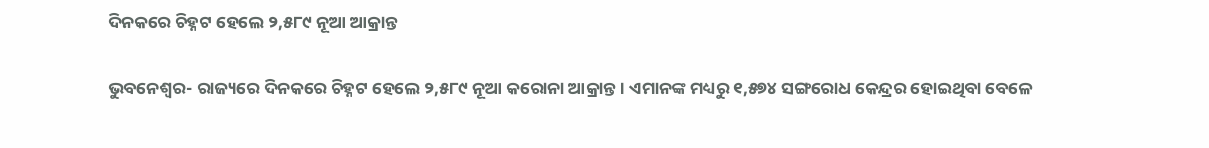ଦିନକରେ ଚିହ୍ନଟ ହେଲେ ୨,୫୮୯ ନୂଆ ଆକ୍ରାନ୍ତ

ଭୁବନେଶ୍ୱର- ରାଜ୍ୟରେ ଦିନକରେ ଚିହ୍ନଟ ହେଲେ ୨,୫୮୯ ନୂଆ କରୋନା ଆକ୍ରାନ୍ତ । ଏମାନଙ୍କ ମଧ୍ୟରୁ ୧,୫୭୪ ସଙ୍ଗରୋଧ କେନ୍ଦ୍ରର ହୋଇଥିବା ବେଳେ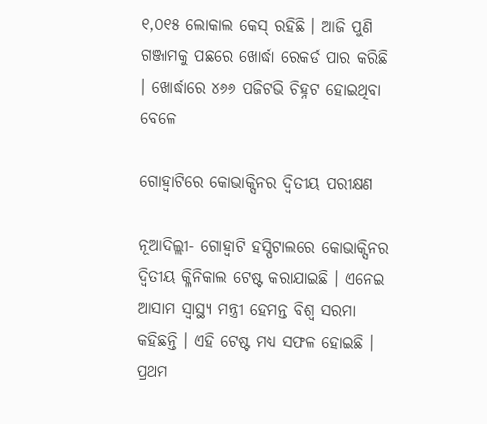୧,୦୧୫ ଲୋକାଲ କେସ୍ ରହିଛି । ଆଜି ପୁଣି ଗଞ୍ଜାମକୁ ପଛରେ ଖୋର୍ଦ୍ଧା ରେକର୍ଡ ପାର କରିଛି । ଖୋର୍ଦ୍ଧାରେ ୪୬୬ ପଜିଟଭି ଚିହ୍ନଟ ହୋଇଥିବା ବେଳେ

ଗୋହ୍ୱାଟିରେ କୋଭାକ୍ସିନର ଦ୍ୱିତୀୟ ପରୀକ୍ଷଣ

ନୂଆଦିଲ୍ଲୀ- ଗୋହ୍ୱାଟି ହସ୍ପିଟାଲରେ କୋଭାକ୍ସିନର ଦ୍ୱିତୀୟ କ୍ଳିନିକାଲ ଟେଷ୍ଟ କରାଯାଇଛି । ଏନେଇ ଆସାମ ସ୍ୱାସ୍ଥ୍ୟ ମନ୍ତ୍ରୀ ହେମନ୍ତ ବିଶ୍ୱ ସରମା କହିଛନ୍ତି । ଏହି ଟେଷ୍ଟ ମଧ୍ୟ ସଫଳ ହୋଇଛି । ପ୍ରଥମ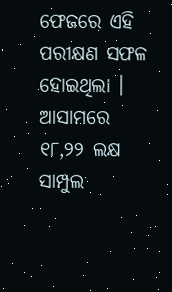ଫେଜରେ ଏହି ପରୀକ୍ଷଣ ସଫଳ ହୋଇଥିଲା । ଆସାମରେ ୧୮,୨୨ ଲକ୍ଷ ସାମ୍ପୁଲ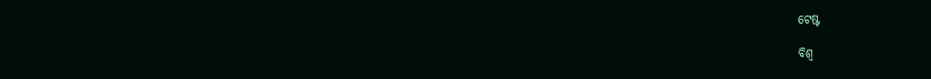ଟେଷ୍ଟ

ବିଶ୍ୱ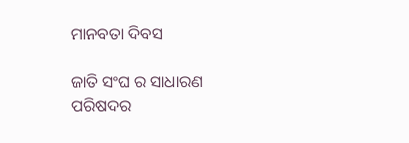ମାନବତା ଦିବସ

ଜାତି ସଂଘ ର ସାଧାରଣ ପରିଷଦର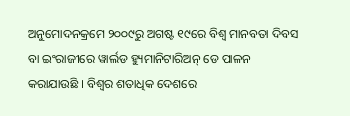ଅନୁମୋଦନକ୍ରମେ ୨୦୦୯ରୁ ଅଗଷ୍ଟ ୧୯ରେ ବିଶ୍ୱ ମାନବତା ଦିବସ ବା ଇଂରାଜୀରେ ୱାର୍ଲଡ ହ୍ୟୁମାନିଟାରିଅନ୍ ଡେ ପାଳନ କରାଯାଉଛି । ବିଶ୍ୱର ଶତାଧିକ ଦେଶରେ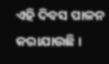ଏହି ଦିବସ ପାଳନ କରାଯାଉଛି ।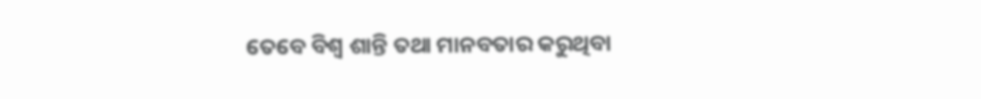ତେବେ ବିଶ୍ୱ ଶାନ୍ତି ତଥା ମାନବତାର କରୁଥିବା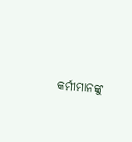କର୍ମୀମାନଙ୍କୁ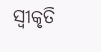ସ୍ୱୀକୃତି